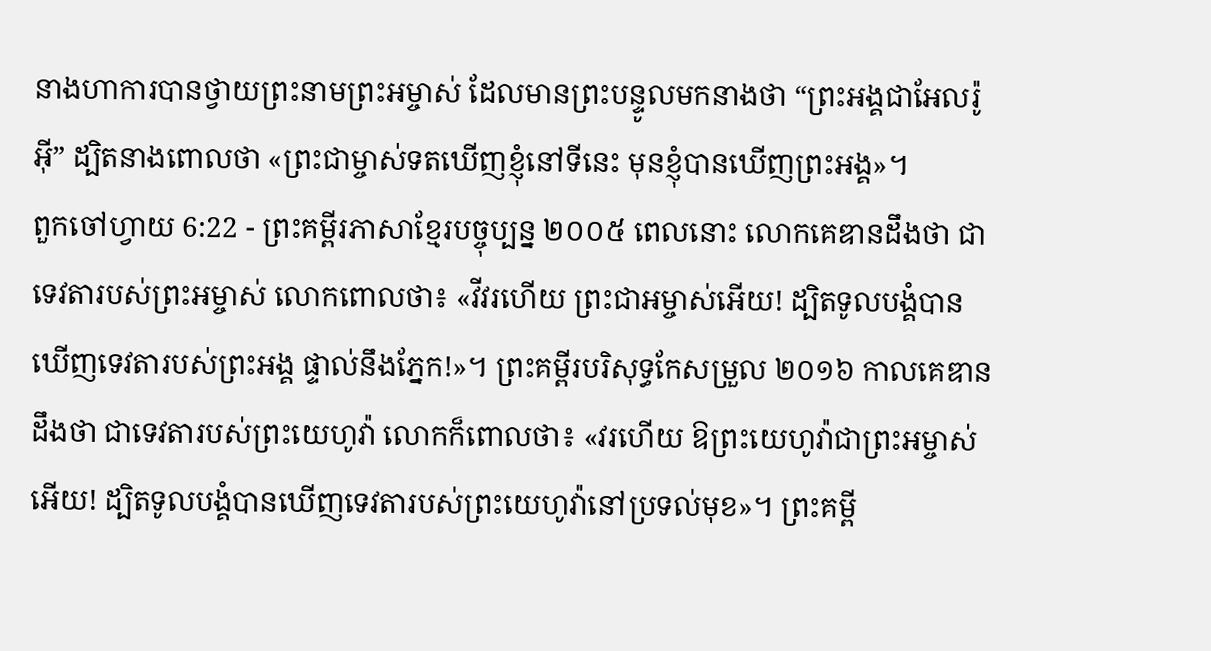នាងហាការបានថ្វាយព្រះនាមព្រះអម្ចាស់ ដែលមានព្រះបន្ទូលមកនាងថា “ព្រះអង្គជាអែលរ៉ូអ៊ី” ដ្បិតនាងពោលថា «ព្រះជាម្ចាស់ទតឃើញខ្ញុំនៅទីនេះ មុនខ្ញុំបានឃើញព្រះអង្គ»។
ពួកចៅហ្វាយ 6:22 - ព្រះគម្ពីរភាសាខ្មែរបច្ចុប្បន្ន ២០០៥ ពេលនោះ លោកគេឌានដឹងថា ជាទេវតារបស់ព្រះអម្ចាស់ លោកពោលថា៖ «វីវរហើយ ព្រះជាអម្ចាស់អើយ! ដ្បិតទូលបង្គំបានឃើញទេវតារបស់ព្រះអង្គ ផ្ទាល់នឹងភ្នែក!»។ ព្រះគម្ពីរបរិសុទ្ធកែសម្រួល ២០១៦ កាលគេឌានដឹងថា ជាទេវតារបស់ព្រះយេហូវ៉ា លោកក៏ពោលថា៖ «វរហើយ ឱព្រះយេហូវ៉ាជាព្រះអម្ចាស់អើយ! ដ្បិតទូលបង្គំបានឃើញទេវតារបស់ព្រះយេហូវ៉ានៅប្រទល់មុខ»។ ព្រះគម្ពី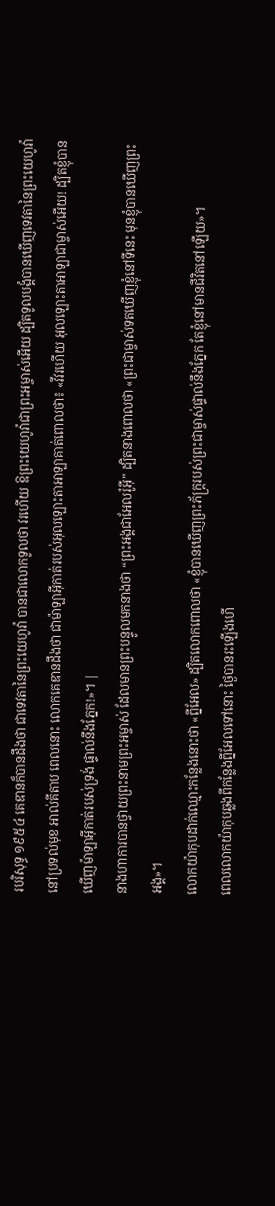របរិសុទ្ធ ១៩៥៤ គេឌានក៏បានដឹងថា ជាទេវតានៃព្រះយេហូវ៉ា បានជាលោកទូលថា វរហើយ ឱព្រះយេហូវ៉ាជាព្រះអម្ចាស់អើយ ដ្បិតទូលបង្គំបានឃើញទេវតានៃព្រះយេហូវ៉ានៅប្រទល់មុខ អាល់គីតាប ពេលនោះ លោកគេឌានដឹងថា ជាម៉ាឡាអ៊ីកាត់របស់អុលឡោះតាអាឡាគាត់ពោលថា៖ «វីវរហើយ អុលឡោះតាអាឡាជាម្ចាស់អើយ! ដ្បិតខ្ញុំបានឃើញម៉ាឡាអ៊ីកាត់របស់ទ្រង់ ផ្ទាល់នឹងភ្នែក!»។ |
នាងហាការបានថ្វាយព្រះនាមព្រះអម្ចាស់ ដែលមានព្រះបន្ទូលមកនាងថា “ព្រះអង្គជាអែលរ៉ូអ៊ី” ដ្បិតនាងពោលថា «ព្រះជាម្ចាស់ទតឃើញខ្ញុំនៅទីនេះ មុនខ្ញុំបានឃើញព្រះអង្គ»។
លោកយ៉ាកុបដាក់ឈ្មោះកន្លែងនោះថា «ព្នីអែល» ដ្បិតលោកពោលថា «ខ្ញុំបានឃើញព្រះភ័ក្ត្ររបស់ព្រះជាម្ចាស់ផ្ទាល់នឹងភ្នែក តែខ្ញុំនៅមានជីវិតនៅឡើយ»។
ពេលលោកយ៉ាកុបឆ្លងពីកន្លែងព្នីអែលទៅនោះ ថ្ងៃបានរះឡើងហើ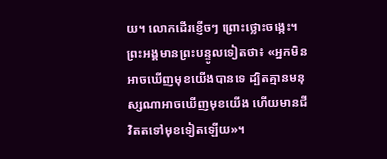យ។ លោកដើរខ្ញើចៗ ព្រោះថ្លោះចង្កេះ។
ព្រះអង្គមានព្រះបន្ទូលទៀតថា៖ «អ្នកមិនអាចឃើញមុខយើងបានទេ ដ្បិតគ្មានមនុស្សណាអាចឃើញមុខយើង ហើយមានជីវិតតទៅមុខទៀតឡើយ»។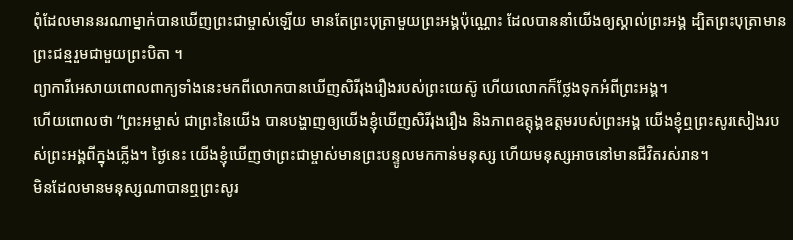ពុំដែលមាននរណាម្នាក់បានឃើញព្រះជាម្ចាស់ឡើយ មានតែព្រះបុត្រាមួយព្រះអង្គប៉ុណ្ណោះ ដែលបាននាំយើងឲ្យស្គាល់ព្រះអង្គ ដ្បិតព្រះបុត្រាមានព្រះជន្មរួមជាមួយព្រះបិតា ។
ព្យាការីអេសាយពោលពាក្យទាំងនេះមកពីលោកបានឃើញសិរីរុងរឿងរបស់ព្រះយេស៊ូ ហើយលោកក៏ថ្លែងទុកអំពីព្រះអង្គ។
ហើយពោលថា “ព្រះអម្ចាស់ ជាព្រះនៃយើង បានបង្ហាញឲ្យយើងខ្ញុំឃើញសិរីរុងរឿង និងភាពឧត្តុង្គឧត្ដមរបស់ព្រះអង្គ យើងខ្ញុំឮព្រះសូរសៀងរបស់ព្រះអង្គពីក្នុងភ្លើង។ ថ្ងៃនេះ យើងខ្ញុំឃើញថាព្រះជាម្ចាស់មានព្រះបន្ទូលមកកាន់មនុស្ស ហើយមនុស្សអាចនៅមានជីវិតរស់រាន។
មិនដែលមានមនុស្សណាបានឮព្រះសូរ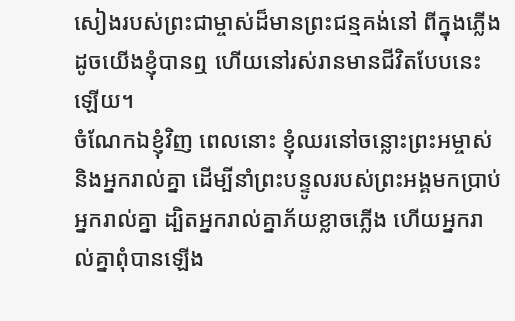សៀងរបស់ព្រះជាម្ចាស់ដ៏មានព្រះជន្មគង់នៅ ពីក្នុងភ្លើង ដូចយើងខ្ញុំបានឮ ហើយនៅរស់រានមានជីវិតបែបនេះឡើយ។
ចំណែកឯខ្ញុំវិញ ពេលនោះ ខ្ញុំឈរនៅចន្លោះព្រះអម្ចាស់ និងអ្នករាល់គ្នា ដើម្បីនាំព្រះបន្ទូលរបស់ព្រះអង្គមកប្រាប់អ្នករាល់គ្នា ដ្បិតអ្នករាល់គ្នាភ័យខ្លាចភ្លើង ហើយអ្នករាល់គ្នាពុំបានឡើង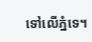ទៅលើភ្នំទេ។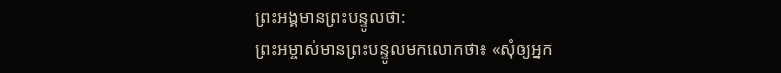ព្រះអង្គមានព្រះបន្ទូលថា:
ព្រះអម្ចាស់មានព្រះបន្ទូលមកលោកថា៖ «សុំឲ្យអ្នក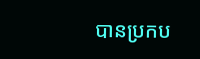បានប្រកប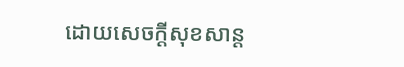ដោយសេចក្ដីសុខសាន្ត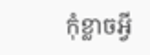កុំខ្លាចអ្វី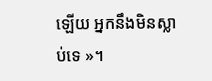ឡើយ អ្នកនឹងមិនស្លាប់ទេ »។